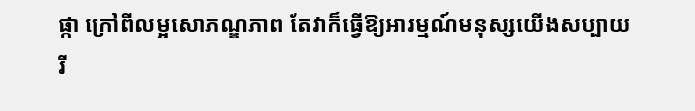ផ្កា ក្រៅពីលម្អសោភណ្ឌភាព តែវាក៏ធ្វើឱ្យអារម្មណ៍មនុស្សយើងសប្បាយរី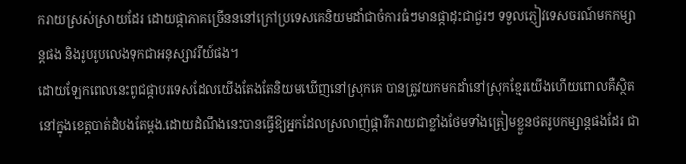ករាយស្រស់ស្រាយដែរ ដោយផ្កាភាគច្រើនននៅក្រៅប្រទេសគេនិយមដាំជាចំការធំៗមានផ្កាដុះជាជួរៗ ទទួលភ្ញៀវទេសចរណ៍មកកម្សាន្តផង និងរូបរូបលេងទុកជាអនុស្សាវរីយ៍ផង។
ដោយឡែកពេលនេះពូជផ្កាបរទេសដែលយើងតែងតែនិយមឃើញនៅស្រុកគេ បានត្រូវយកមកដាំនៅស្រុកខ្មែរយើងហើយពោលគឺស្ថិតនៅក្នុងខេត្តបាត់ដំបងតែម្តង.ដោយដំណឹងនេះបានធ្វើឱ្យអ្នកដែលស្រលាញ់ផ្ការីករាយជាខ្លាំងថែមទាំងត្រៀមខ្លួនថតរូបកម្សាន្តផងដែរ ជា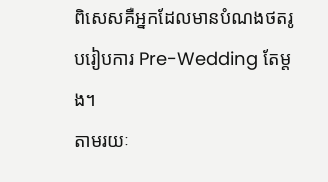ពិសេសគឺអ្នកដែលមានបំណងថតរូបរៀបការ Pre-Wedding តែម្តង។
តាមរយៈ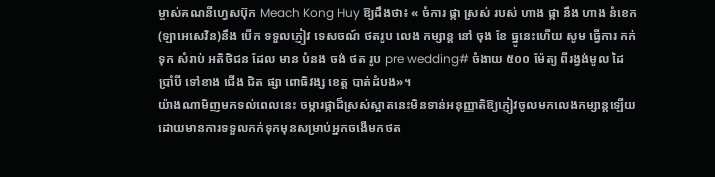ម្ចាស់គណនីហ្វេសប៊ុក Meach Kong Huy ឱ្យដឹងថា៖ « ចំការ ផ្កា ស្រស់ របស់ ហាង ផ្កា នឹង ហាង នំខេក (ឡាអេសេវិន)នឹង បេីក ទទួលភ្ញៀវ ទេសចណ៍ ថតរូប លេង កម្សាន្ត នៅ ចុង ខែ ធ្នូនេះហេីយ សូម ធ្វេីការ កក់ ទុក សំរាប់ អតិថិជន ដែល មាន បំនង ចង់ ថត រូប pre wedding# ចំងាយ ៥០០ ម៉ែត្យ ពីរង្វង់មូល ដៃ ប្រាំបី ទៅខាង ជេីង ជិត ផ្សា ពោធិវង្ស ខេត្ត បាត់ដំបង»។
យ៉ាងណាមិញមកទល់ពេលនេះ ចម្ការផ្កាដ៏ស្រស់ស្អាតនេះមិនទាន់អនុញ្ញាតិឱ្យភ្ញៀវចូលមកលេងកម្សាន្តឡើយ ដោយមានការទទួលកក់ទុកមុនសម្រាប់អ្នកចងើមកថត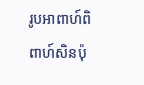រូបអាពាហ៍ពិពាហ៍សិនប៉ុ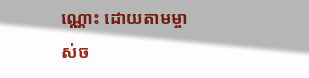ណ្ណោះ ដោយតាមម្ចាស់ច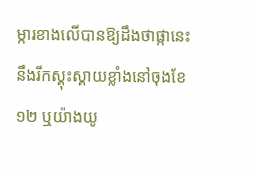ម្ការខាងលើបានឱ្យដឹងថាផ្កានេះ នឹងរីកស្គុះស្គាយខ្លាំងនៅចុងខែ ១២ ឬយ៉ាងយូ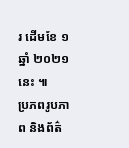រ ដើមខែ ១ ឆ្នាំ ២០២១ នេះ ៕
ប្រភពរូបភាព និងព័ត៌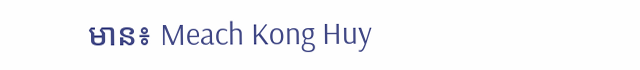មាន៖ Meach Kong Huy